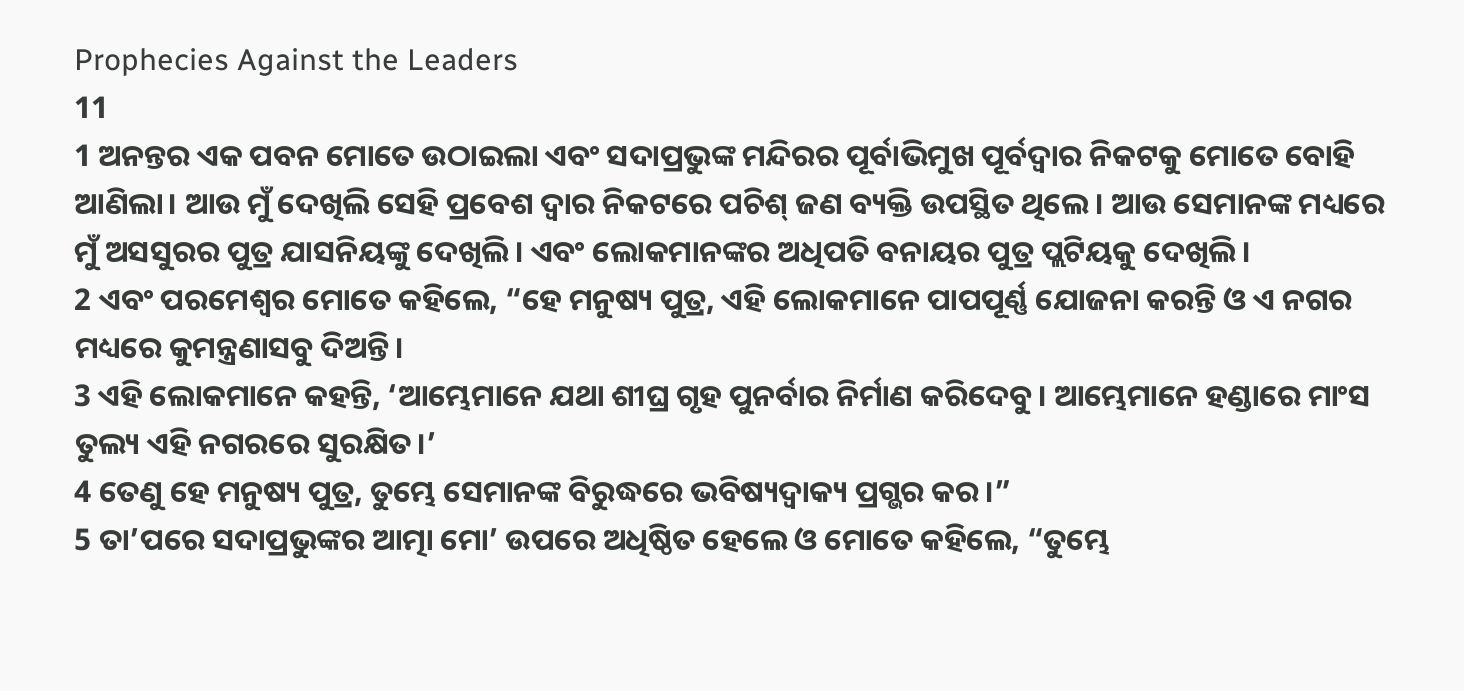Prophecies Against the Leaders
11
1 ଅନନ୍ତର ଏକ ପବନ ମୋତେ ଉଠାଇଲା ଏବଂ ସଦାପ୍ରଭୁଙ୍କ ମନ୍ଦିରର ପୂର୍ବାଭିମୁଖ ପୂର୍ବଦ୍ୱାର ନିକଟକୁ ମୋତେ ବୋହି ଆଣିଲା। ଆଉ ମୁଁ ଦେଖିଲି ସେହି ପ୍ରବେଶ ଦ୍ୱାର ନିକଟରେ ପଚିଶ୍ ଜଣ ବ୍ୟକ୍ତି ଉପସ୍ଥିତ ଥିଲେ। ଆଉ ସେମାନଙ୍କ ମଧ୍ୟରେ ମୁଁ ଅସସୁରର ପୁତ୍ର ଯାସନିୟଙ୍କୁ ଦେଖିଲି। ଏବଂ ଲୋକମାନଙ୍କର ଅଧିପତି ବନାୟର ପୁତ୍ର ପ୍ଲଟିୟକୁ ଦେଖିଲି।
2 ଏବଂ ପରମେଶ୍ୱର ମୋତେ କହିଲେ, “ହେ ମନୁଷ୍ୟ ପୁତ୍ର, ଏହି ଲୋକମାନେ ପାପପୂର୍ଣ୍ଣ ଯୋଜନା କରନ୍ତି ଓ ଏ ନଗର ମଧ୍ୟରେ କୁମନ୍ତ୍ରଣାସବୁ ଦିଅନ୍ତି।
3 ଏହି ଲୋକମାନେ କହନ୍ତି, ‘ଆମ୍ଭେମାନେ ଯଥା ଶୀଘ୍ର ଗୃହ ପୁନର୍ବାର ନିର୍ମାଣ କରିଦେବୁ। ଆମ୍ଭେମାନେ ହଣ୍ଡାରେ ମାଂସ ତୁଲ୍ୟ ଏହି ନଗରରେ ସୁରକ୍ଷିତ।’
4 ତେଣୁ ହେ ମନୁଷ୍ୟ ପୁତ୍ର, ତୁମ୍ଭେ ସେମାନଙ୍କ ବିରୁଦ୍ଧରେ ଭବିଷ୍ୟଦ୍ବାକ୍ୟ ପ୍ରଗ୍ଭର କର।”
5 ତା’ପରେ ସଦାପ୍ରଭୁଙ୍କର ଆତ୍ମା ମୋ’ ଉପରେ ଅଧିଷ୍ଠିତ ହେଲେ ଓ ମୋତେ କହିଲେ, “ତୁମ୍ଭେ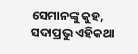ସେମାନଙ୍କୁ କୁହ, ସଦାପ୍ରଭୁ ଏହିକଥା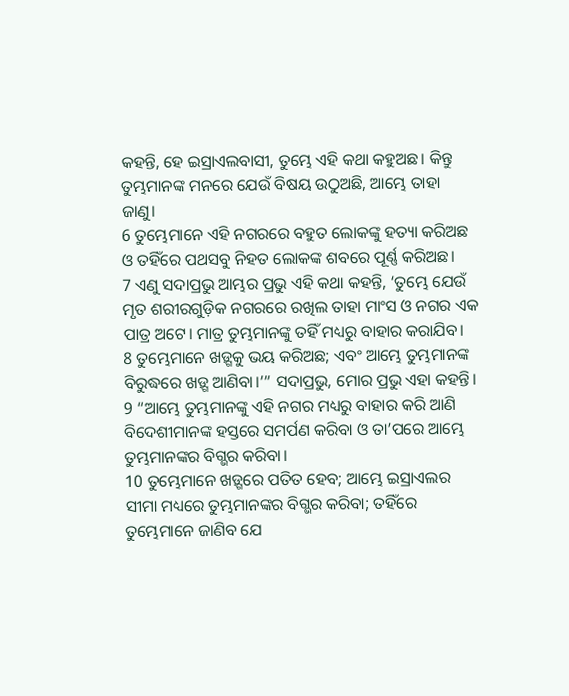କହନ୍ତି, ହେ ଇସ୍ରାଏଲବାସୀ, ତୁମ୍ଭେ ଏହି କଥା କହୁଅଛ। କିନ୍ତୁ ତୁମ୍ଭମାନଙ୍କ ମନରେ ଯେଉଁ ବିଷୟ ଉଠୁଅଛି, ଆମ୍ଭେ ତାହା ଜାଣୁ।
6 ତୁମ୍ଭେମାନେ ଏହି ନଗରରେ ବହୁତ ଲୋକଙ୍କୁ ହତ୍ୟା କରିଅଛ ଓ ତହିଁରେ ପଥସବୁ ନିହତ ଲୋକଙ୍କ ଶବରେ ପୂର୍ଣ୍ଣ କରିଅଛ।
7 ଏଣୁ ସଦାପ୍ରଭୁ ଆମ୍ଭର ପ୍ରଭୁ ଏହି କଥା କହନ୍ତି, ‘ତୁମ୍ଭେ ଯେଉଁ ମୃତ ଶରୀରଗୁଡ଼ିକ ନଗରରେ ରଖିଲ ତାହା ମାଂସ ଓ ନଗର ଏକ ପାତ୍ର ଅଟେ। ମାତ୍ର ତୁମ୍ଭମାନଙ୍କୁ ତହିଁ ମଧ୍ୟରୁ ବାହାର କରାଯିବ।
8 ତୁମ୍ଭେମାନେ ଖଡ଼୍ଗକୁ ଭୟ କରିଅଛ; ଏବଂ ଆମ୍ଭେ ତୁମ୍ଭମାନଙ୍କ ବିରୁଦ୍ଧରେ ଖଡ଼୍ଗ ଆଣିବା।’” ସଦାପ୍ରଭୁ, ମୋର ପ୍ରଭୁ ଏହା କହନ୍ତି।
9 “ଆମ୍ଭେ ତୁମ୍ଭମାନଙ୍କୁ ଏହି ନଗର ମଧ୍ୟରୁ ବାହାର କରି ଆଣି ବିଦେଶୀମାନଙ୍କ ହସ୍ତରେ ସମର୍ପଣ କରିବା ଓ ତା’ପରେ ଆମ୍ଭେ ତୁମ୍ଭମାନଙ୍କର ବିଗ୍ଭର କରିବା।
10 ତୁମ୍ଭେମାନେ ଖଡ଼୍ଗରେ ପତିତ ହେବ; ଆମ୍ଭେ ଇସ୍ରାଏଲର ସୀମା ମଧ୍ୟରେ ତୁମ୍ଭମାନଙ୍କର ବିଗ୍ଭର କରିବା; ତହିଁରେ ତୁମ୍ଭେମାନେ ଜାଣିବ ଯେ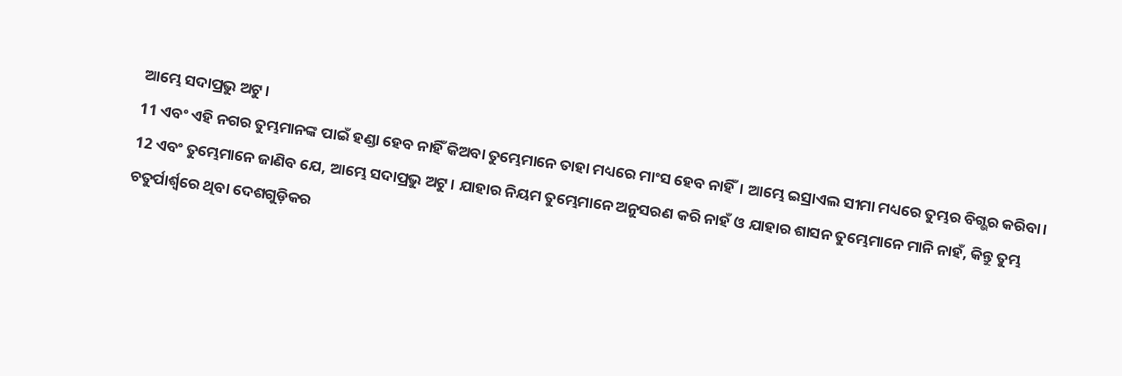ଆମ୍ଭେ ସଦାପ୍ରଭୁ ଅଟୁ।
11 ଏବଂ ଏହି ନଗର ତୁମ୍ଭମାନଙ୍କ ପାଇଁ ହଣ୍ଡା ହେବ ନାହିଁ କିଅବା ତୁମ୍ଭେମାନେ ତାହା ମଧ୍ୟରେ ମାଂସ ହେବ ନାହିଁ। ଆମ୍ଭେ ଇସ୍ରାଏଲ ସୀମା ମଧ୍ୟରେ ତୁମ୍ଭର ବିଗ୍ଭର କରିବା।
12 ଏବଂ ତୁମ୍ଭେମାନେ ଜାଣିବ ଯେ, ଆମ୍ଭେ ସଦାପ୍ରଭୁ ଅଟୁ। ଯାହାର ନିୟମ ତୁମ୍ଭେମାନେ ଅନୁସରଣ କରି ନାହଁ ଓ ଯାହାର ଶାସନ ତୁମ୍ଭେମାନେ ମାନି ନାହଁ, କିନ୍ତୁ ତୁମ୍ଭ ଚତୁର୍ପାର୍ଶ୍ୱରେ ଥିବା ଦେଶଗୁଡ଼ିକର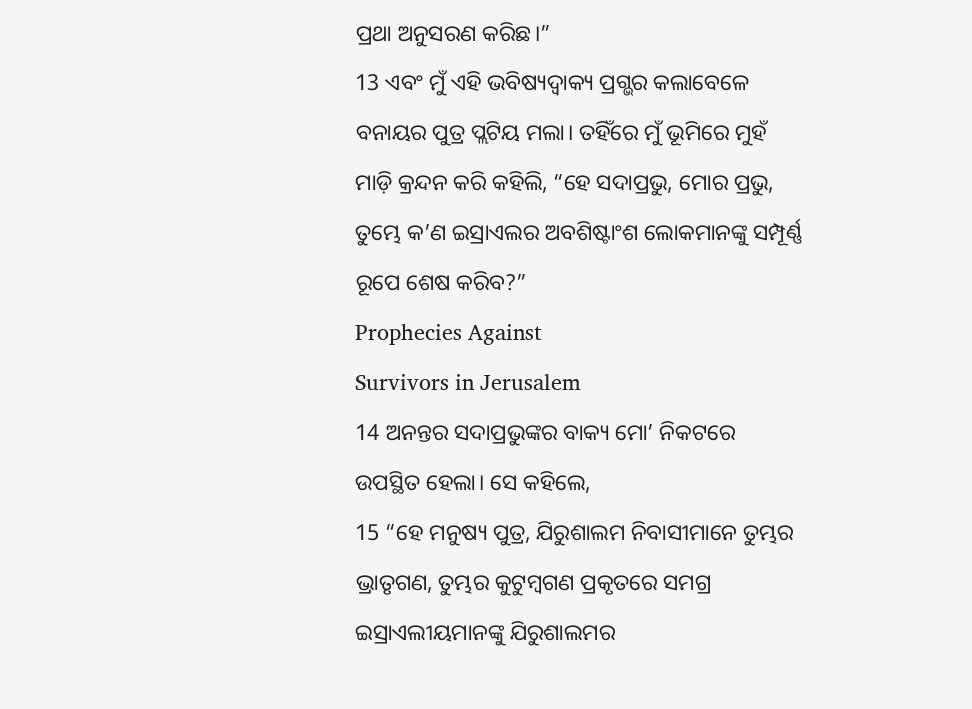ପ୍ରଥା ଅନୁସରଣ କରିଛ।”
13 ଏବଂ ମୁଁ ଏହି ଭବିଷ୍ୟଦ୍ବାକ୍ୟ ପ୍ରଗ୍ଭର କଲାବେଳେ ବନାୟର ପୁତ୍ର ପ୍ଲଟିୟ ମଲା। ତହିଁରେ ମୁଁ ଭୂମିରେ ମୁହଁ ମାଡ଼ି କ୍ରନ୍ଦନ କରି କହିଲି, “ହେ ସଦାପ୍ରଭୁ, ମୋର ପ୍ରଭୁ, ତୁମ୍ଭେ କ’ଣ ଇସ୍ରାଏଲର ଅବଶିଷ୍ଟାଂଶ ଲୋକମାନଙ୍କୁ ସମ୍ପୂର୍ଣ୍ଣ ରୂପେ ଶେଷ କରିବ?”
Prophecies Against
Survivors in Jerusalem
14 ଅନନ୍ତର ସଦାପ୍ରଭୁଙ୍କର ବାକ୍ୟ ମୋ’ ନିକଟରେ ଉପସ୍ଥିତ ହେଲା। ସେ କହିଲେ,
15 “ହେ ମନୁଷ୍ୟ ପୁତ୍ର, ଯିରୁଶାଲମ ନିବାସୀମାନେ ତୁମ୍ଭର ଭ୍ରାତୃଗଣ, ତୁମ୍ଭର କୁଟୁମ୍ବଗଣ ପ୍ରକୃତରେ ସମଗ୍ର ଇସ୍ରାଏଲୀୟମାନଙ୍କୁ ଯିରୁଶାଲମର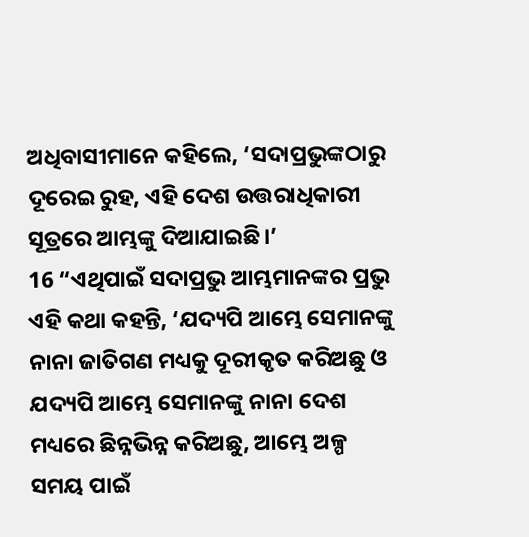ଅଧିବାସୀମାନେ କହିଲେ, ‘ସଦାପ୍ରଭୁଙ୍କଠାରୁ ଦୂରେଇ ରୁହ, ଏହି ଦେଶ ଉତ୍ତରାଧିକାରୀ ସୂତ୍ରରେ ଆମ୍ଭଙ୍କୁ ଦିଆଯାଇଛି।’
16 “ଏଥିପାଇଁ ସଦାପ୍ରଭୁ ଆମ୍ଭମାନଙ୍କର ପ୍ରଭୁ ଏହି କଥା କହନ୍ତି, ‘ଯଦ୍ୟପି ଆମ୍ଭେ ସେମାନଙ୍କୁ ନାନା ଜାତିଗଣ ମଧ୍ୟକୁ ଦୂରୀକୃତ କରିଅଛୁ ଓ ଯଦ୍ୟପି ଆମ୍ଭେ ସେମାନଙ୍କୁ ନାନା ଦେଶ ମଧ୍ୟରେ ଛିନ୍ନଭିନ୍ନ କରିଅଛୁ, ଆମ୍ଭେ ଅଳ୍ପ ସମୟ ପାଇଁ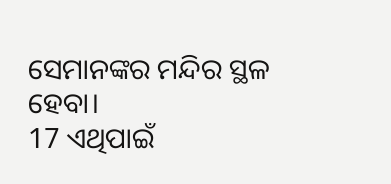ସେମାନଙ୍କର ମନ୍ଦିର ସ୍ଥଳ ହେବା।
17 ଏଥିପାଇଁ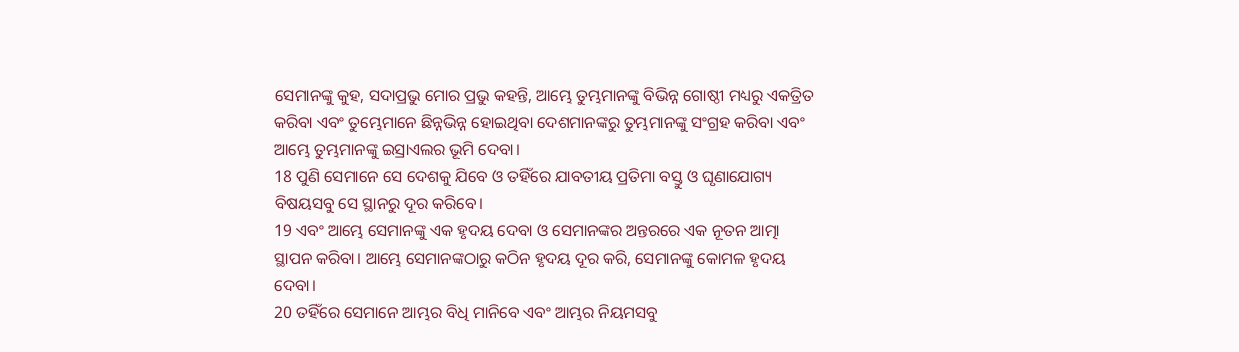ସେମାନଙ୍କୁ କୁହ, ସଦାପ୍ରଭୁ ମୋର ପ୍ରଭୁ କହନ୍ତି, ଆମ୍ଭେ ତୁମ୍ଭମାନଙ୍କୁ ବିଭିନ୍ନ ଗୋଷ୍ଠୀ ମଧ୍ୟରୁ ଏକତ୍ରିତ କରିବା ଏବଂ ତୁମ୍ଭେମାନେ ଛିନ୍ନଭିନ୍ନ ହୋଇଥିବା ଦେଶମାନଙ୍କରୁ ତୁମ୍ଭମାନଙ୍କୁ ସଂଗ୍ରହ କରିବା ଏବଂ ଆମ୍ଭେ ତୁମ୍ଭମାନଙ୍କୁ ଇସ୍ରାଏଲର ଭୂମି ଦେବା।
18 ପୁଣି ସେମାନେ ସେ ଦେଶକୁ ଯିବେ ଓ ତହିଁରେ ଯାବତୀୟ ପ୍ରତିମା ବସ୍ତୁ ଓ ଘୃଣାଯୋଗ୍ୟ ବିଷୟସବୁ ସେ ସ୍ଥାନରୁ ଦୂର କରିବେ।
19 ଏବଂ ଆମ୍ଭେ ସେମାନଙ୍କୁ ଏକ ହୃଦୟ ଦେବା ଓ ସେମାନଙ୍କର ଅନ୍ତରରେ ଏକ ନୂତନ ଆତ୍ମା ସ୍ଥାପନ କରିବା। ଆମ୍ଭେ ସେମାନଙ୍କଠାରୁ କଠିନ ହୃଦୟ ଦୂର କରି, ସେମାନଙ୍କୁ କୋମଳ ହୃଦୟ ଦେବା।
20 ତହିଁରେ ସେମାନେ ଆମ୍ଭର ବିଧି ମାନିବେ ଏବଂ ଆମ୍ଭର ନିୟମସବୁ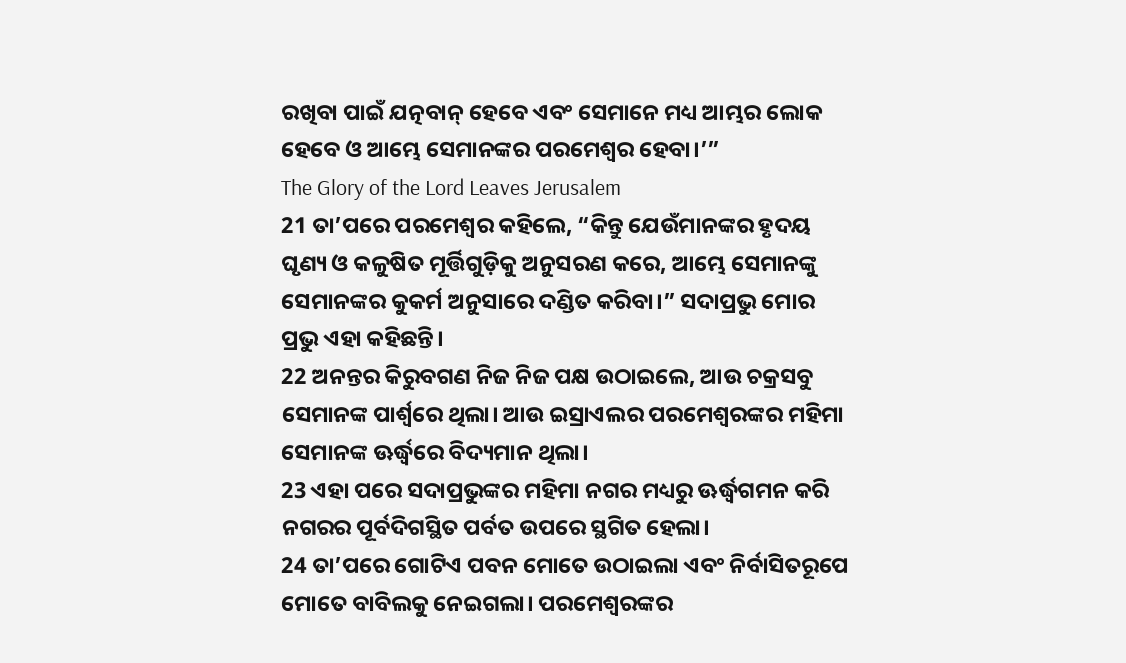ରଖିବା ପାଇଁ ଯତ୍ନବାନ୍ ହେବେ ଏବଂ ସେମାନେ ମଧ୍ୟ ଆମ୍ଭର ଲୋକ ହେବେ ଓ ଆମ୍ଭେ ସେମାନଙ୍କର ପରମେଶ୍ୱର ହେବା।’”
The Glory of the Lord Leaves Jerusalem
21 ତା’ପରେ ପରମେଶ୍ୱର କହିଲେ, “କିନ୍ତୁ ଯେଉଁମାନଙ୍କର ହୃଦୟ ଘୃଣ୍ୟ ଓ କଳୁଷିତ ମୂର୍ତ୍ତିଗୁଡ଼ିକୁ ଅନୁସରଣ କରେ, ଆମ୍ଭେ ସେମାନଙ୍କୁ ସେମାନଙ୍କର କୁକର୍ମ ଅନୁସାରେ ଦଣ୍ଡିତ କରିବା।” ସଦାପ୍ରଭୁ ମୋର ପ୍ରଭୁ ଏହା କହିଛନ୍ତି।
22 ଅନନ୍ତର କିରୁବଗଣ ନିଜ ନିଜ ପକ୍ଷ ଉଠାଇଲେ, ଆଉ ଚକ୍ରସବୁ ସେମାନଙ୍କ ପାର୍ଶ୍ୱରେ ଥିଲା। ଆଉ ଇସ୍ରାଏଲର ପରମେଶ୍ୱରଙ୍କର ମହିମା ସେମାନଙ୍କ ଊର୍ଦ୍ଧ୍ୱରେ ବିଦ୍ୟମାନ ଥିଲା।
23 ଏହା ପରେ ସଦାପ୍ରଭୁଙ୍କର ମହିମା ନଗର ମଧ୍ୟରୁ ଊର୍ଦ୍ଧ୍ୱଗମନ କରି ନଗରର ପୂର୍ବଦିଗସ୍ଥିତ ପର୍ବତ ଉପରେ ସ୍ଥଗିତ ହେଲା।
24 ତା’ପରେ ଗୋଟିଏ ପବନ ମୋତେ ଉଠାଇଲା ଏବଂ ନିର୍ବାସିତରୂପେ ମୋତେ ବାବିଲକୁ ନେଇଗଲା। ପରମେଶ୍ୱରଙ୍କର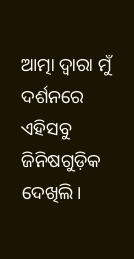ଆତ୍ମା ଦ୍ୱାରା ମୁଁ ଦର୍ଶନରେ ଏହିସବୁ ଜିନିଷଗୁଡ଼ିକ ଦେଖିଲି।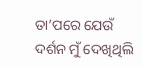ତା’ପରେ ଯେଉଁ ଦର୍ଶନ ମୁଁ ଦେଖିଥିଲି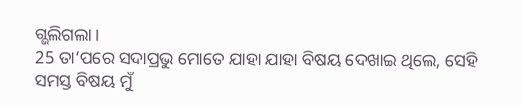ଗ୍ଭଲିଗଲା।
25 ତା’ପରେ ସଦାପ୍ରଭୁ ମୋତେ ଯାହା ଯାହା ବିଷୟ ଦେଖାଇ ଥିଲେ, ସେହି ସମସ୍ତ ବିଷୟ ମୁଁ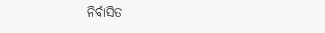ନିର୍ବାସିତ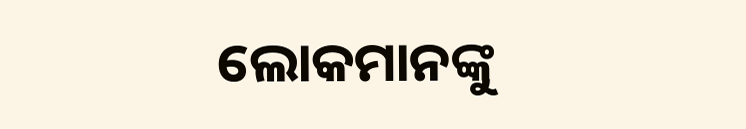ଲୋକମାନଙ୍କୁ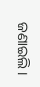ଜଣାଇଲି।